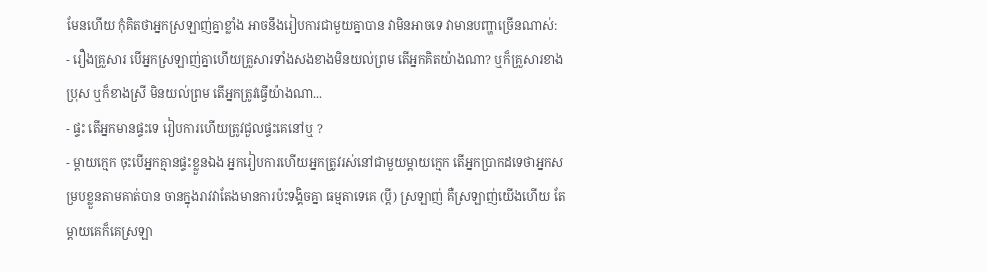មែនហើយ កុំគិតថាអ្នកស្រឡាញ់គ្នាខ្លាំង អាចនឹងរៀបការជាមួយគ្នាបាន វាមិនអាចទេ វាមានបញ្ហាច្រើនណាស់:
- រឿងគ្រួសារ បើអ្នកស្រឡាញ់គ្នាហើយគ្រួសារទាំងសងខាងមិនយល់ព្រម តើអ្នកគិតយ៉ាងណា? ឬក៏គ្រួសារខាងប្រុស ឬក៏ខាងស្រី មិនយល់ព្រម តើអ្នកត្រូវធ្វើយ៉ាងណា...
- ផ្ទះ តើអ្នកមានផ្ទះទេ រៀបការហើយត្រូវជួលផ្ទះគេនៅឬ ?
- ម្តាយក្មេក ចុះបើអ្នកគ្មានផ្ទះខ្លួនឯង អ្នករៀបការហើយអ្នកត្រូវរស់នៅជាមួយម្តាយក្មេក តើអ្នកប្រាកដទេថាអ្នកសម្របខ្លួនតាមគាត់បាន ចានក្នុងរាវវាតែងមានការប៉ះទង្គិចគ្នា ធម្មតាទេគេ (ប្តី) ស្រឡាញ់ គឺស្រឡាញ់យើងហើយ តែម្តាយគេក៏គេស្រឡា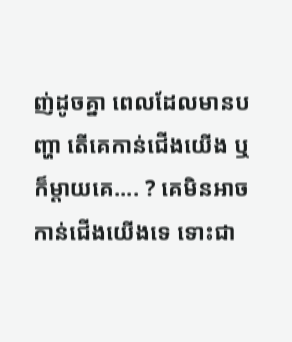ញ់ដូចគ្នា ពេលដែលមានបញ្ហា តើគេកាន់ជើងយើង ឬក៏ម្តាយគេ.... ? គេមិនអាចកាន់ជើងយើងទេ ទោះជា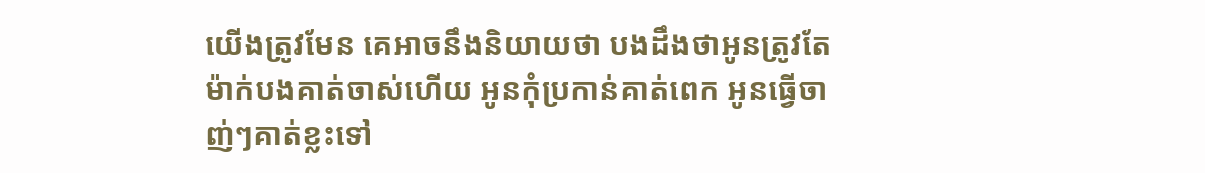យើងត្រូវមែន គេអាចនឹងនិយាយថា បងដឹងថាអូនត្រូវតែម៉ាក់បងគាត់ចាស់ហើយ អូនកុំប្រកាន់គាត់ពេក អូនធ្វើចាញ់ៗគាត់ខ្លះទៅ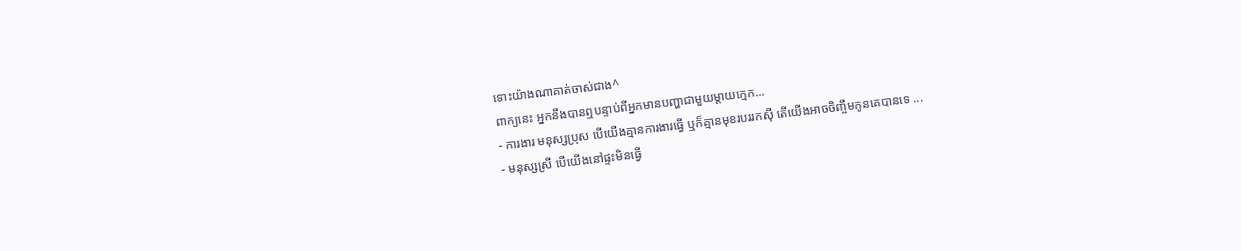ទោះយ៉ាងណាគាត់ចាស់ជាង^
ពាក្យនេះ អ្នកនឹងបានឮបន្ទាប់ពីអ្នកមានបញ្ហាជាមួយម្តាយក្មេក...
- ការងារ មនុស្សប្រុស បើយើងគ្មានការងារធ្វើ ឬក៏គ្មានមុខរបររកសុី តើយើងអាចចិញ្ចឹមកូនគេបានទេ ...
- មនុស្សស្រី បើយើងនៅផ្ទះមិនធ្វើ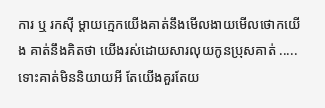ការ ឬ រកសុី ម្តាយក្មេកយើងគាត់នឹងមើលងាយមើលថោកយើង គាត់នឹងគិតថា យើងរស់ដោយសារលុយកូនប្រុសគាត់ ..... ទោះគាត់មិននិយាយអី តែយើងគួរតែយ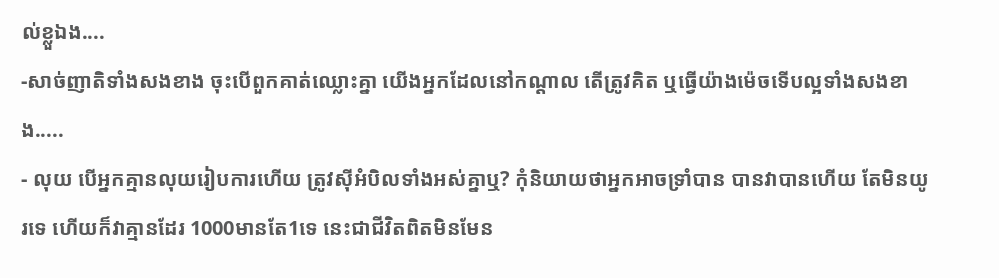ល់ខ្លួឯង....
-សាច់ញាតិទាំងសងខាង ចុះបើពួកគាត់ឈ្លោះគ្នា យើងអ្នកដែលនៅកណ្តាល តើត្រូវគិត ឬធ្វើយ៉ាងម៉េចទើបល្អទាំងសងខាង.....
- លុយ បើអ្នកគ្មានលុយរៀបការហើយ ត្រូវសុីអំបិលទាំងអស់គ្នាឬ? កុំនិយាយថាអ្នកអាចទ្រាំបាន បានវាបានហើយ តែមិនយូរទេ ហើយក៏វាគ្មានដែរ 1000មានតែ1ទេ នេះជាជីវិតពិតមិនមែន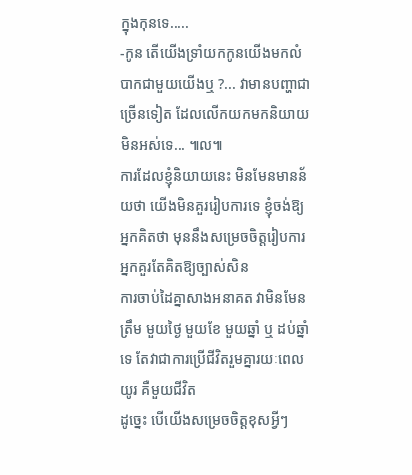ក្នុងកុនទេ.....
-កូន តើយើងទ្រាំយកកូនយើងមកលំបាកជាមួយយើងឬ ?... វាមានបញ្ហាជាច្រើនទៀត ដែលលើកយកមកនិយាយមិនអស់ទេ... ៕ល៕
ការដែលខ្ញុំនិយាយនេះ មិនមែនមានន័យថា យើងមិនគួររៀបការទេ ខ្ញុំចង់ឱ្យអ្នកគិតថា មុននឹងសម្រេចចិត្តរៀបការ អ្នកគួរតែគិតឱ្យច្បាស់សិន
ការចាប់ដៃគ្នាសាងអនាគត វាមិនមែនត្រឹម មួយថ្ងៃ មួយខែ មួយឆ្នាំ ឬ ដប់ឆ្នាំទេ តែវាជាការប្រើជីវិតរួមគ្នារយៈពេលយូរ គឺមួយជីវិត
ដូច្នេះ បើយើងសម្រេចចិត្តខុសអ្វីៗ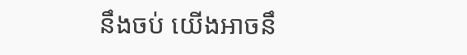នឹងចប់ យើងអាចនឹ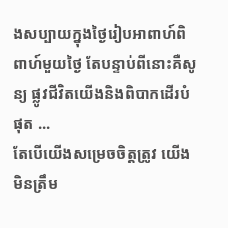ងសប្បាយក្នុងថ្ងៃរៀបអាពាហ៍ពិពាហ៍មួយថ្ងៃ តែបន្ទាប់ពីនោះគឺសូន្យ ផ្លូវជីវិតយើងនិងពិបាកដើរបំផុត ...
តែបើយើងសម្រេចចិត្តត្រូវ យើងមិនត្រឹម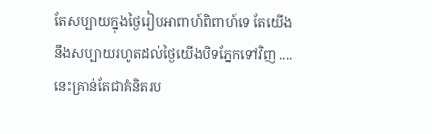តែសប្បាយក្នុងថ្ងៃរៀបអាពាហ៍ពិពាហ៍ទេ តែយើងនឹងសប្បាយរហូតដល់ថ្ងៃយើងបិទភ្នែកទៅវិញ ....
នេះគ្រាន់តែជាគំនិតរប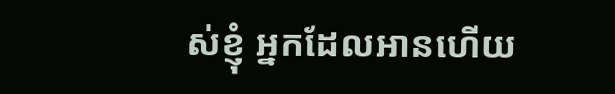ស់ខ្ញុំ អ្នកដែលអានហើយ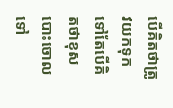បើគិតថាត្រូវយកទុកទៅតែបើគិតថាខុសបោះចោលទៅ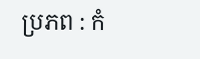ប្រភព : កំ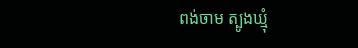ពង់ចាម ត្បូងឃ្មុំ